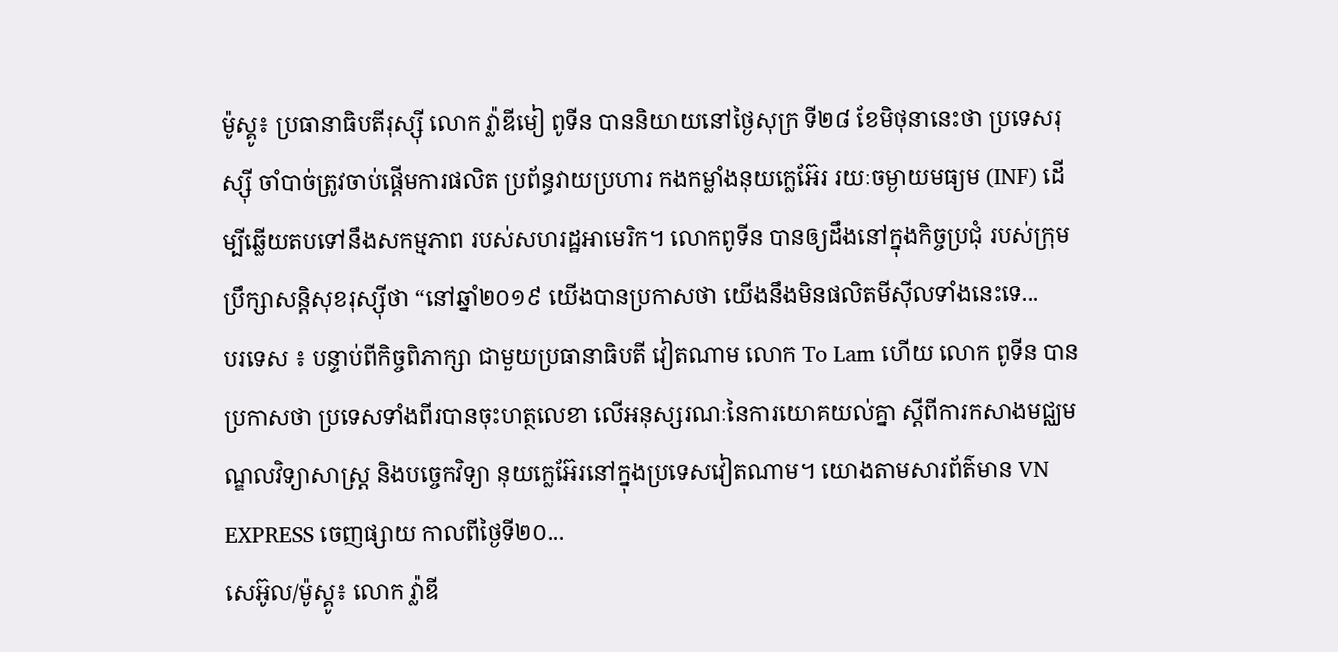ម៉ូស្គូ៖ ប្រធានាធិបតីរុស្ស៊ី លោក វ្ល៉ាឌីមៀ ពូទីន បាននិយាយនៅថ្ងៃសុក្រ ទី២៨ ខែមិថុនានេះថា ប្រទេសរុស្ស៊ី ចាំបាច់ត្រូវចាប់ផ្តើមការផលិត ប្រព័ន្ធវាយប្រហារ កងកម្លាំងនុយក្លេអ៊ែរ រយៈចម្ងាយមធ្យម (INF) ដើម្បីឆ្លើយតបទៅនឹងសកម្មភាព របស់សហរដ្ឋអាមេរិក។ លោកពូទីន បានឲ្យដឹងនៅក្នុងកិច្ចប្រជុំ របស់ក្រុមប្រឹក្សាសន្តិសុខរុស្ស៊ីថា “នៅឆ្នាំ២០១៩ យើងបានប្រកាសថា យើងនឹងមិនផលិតមីស៊ីលទាំងនេះទេ...
បរទេស ៖ បន្ទាប់ពីកិច្ចពិភាក្សា ជាមួយប្រធានាធិបតី វៀតណាម លោក To Lam ហើយ លោក ពូទីន បានប្រកាសថា ប្រទេសទាំងពីរបានចុះហត្ថលេខា លើអនុស្សរណៈនៃការយោគយល់គ្នា ស្តីពីការកសាងមជ្ឈមណ្ឌលវិទ្យាសាស្ត្រ និងបច្ចេកវិទ្យា នុយក្លេអ៊ែរនៅក្នុងប្រទេសវៀតណាម។ យោងតាមសារព័ត៌មាន VN EXPRESS ចេញផ្សាយ កាលពីថ្ងៃទី២០...
សេអ៊ូល/ម៉ូស្គូ៖ លោក វ្ល៉ាឌី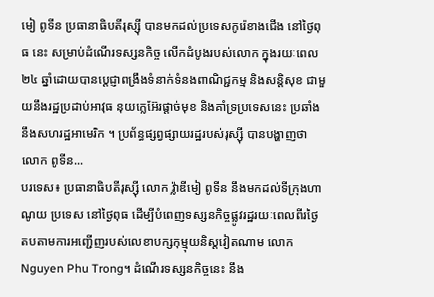មៀ ពូទីន ប្រធានាធិបតីរុស្ស៊ី បានមកដល់ប្រទេសកូរ៉េខាងជើង នៅថ្ងៃពុធ នេះ សម្រាប់ដំណើរទស្សនកិច្ច លើកដំបូងរបស់លោក ក្នុងរយៈពេល២៤ ឆ្នាំដោយបានប្តេជ្ញាពង្រឹងទំនាក់ទំនងពាណិជ្ជកម្ម និងសន្តិសុខ ជាមួយនឹងរដ្ឋប្រដាប់អាវុធ នុយក្លេអ៊ែរផ្តាច់មុខ និងគាំទ្រប្រទេសនេះ ប្រឆាំងនឹងសហរដ្ឋអាមេរិក ។ ប្រព័ន្ធផ្សព្វផ្សាយរដ្ឋរបស់រុស្ស៊ី បានបង្ហាញថា លោក ពូទីន...
បរទេស៖ ប្រធានាធិបតីរុស្ស៊ី លោក វ្ល៉ាឌីមៀ ពូទីន នឹងមកដល់ទីក្រុងហាណូយ ប្រទេស នៅថ្ងៃពុធ ដើម្បីបំពេញទស្សនកិច្ចផ្លូវរដ្ឋរយៈពេលពីរថ្ងៃ តបតាមការអញ្ជើញរបស់លេខាបក្សកុម្មុយនិស្តវៀតណាម លោក Nguyen Phu Trong។ ដំណើរទស្សនកិច្ចនេះ នឹង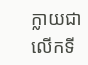ក្លាយជាលើកទី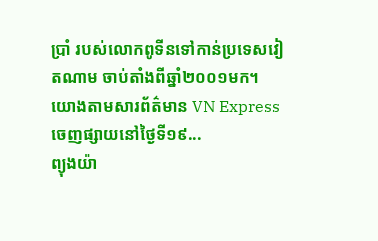ប្រាំ របស់លោកពូទីនទៅកាន់ប្រទេសវៀតណាម ចាប់តាំងពីឆ្នាំ២០០១មក។ យោងតាមសារព័ត៌មាន VN Express ចេញផ្សាយនៅថ្ងៃទី១៩...
ព្យុងយ៉ា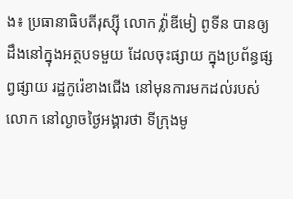ង៖ ប្រធានាធិបតីរុស្ស៊ី លោក វ្ល៉ាឌីមៀ ពូទីន បានឲ្យដឹងនៅក្នុងអត្ថបទមួយ ដែលចុះផ្សាយ ក្នុងប្រព័ន្ធផ្សព្វផ្សាយ រដ្ឋកូរ៉េខាងជើង នៅមុនការមកដល់របស់លោក នៅល្ងាចថ្ងៃអង្គារថា ទីក្រុងមូ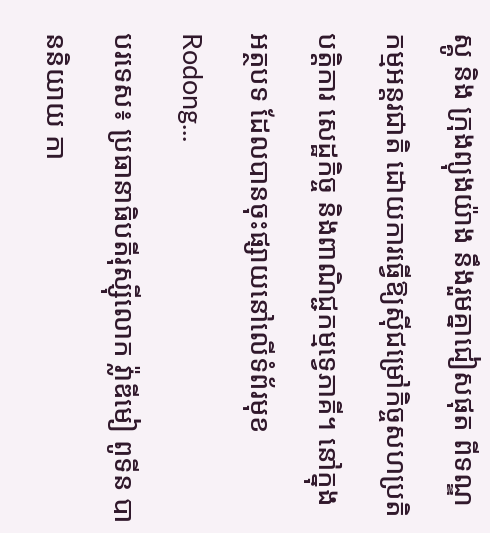ស្គូ និង ក្រុងព្យុងយ៉ាង នឹងរួមគ្នាជៀសផុត ពីទណ្ឌកម្មអន្តរជាតិ ដោយការធ្វើឱ្យស៊ីជម្រៅកិច្ចសហប្រតិបត្តិការ សេដ្ឋកិច្ច និងពាណិជ្ជកម្មទ្វេភាគី។ នៅក្នុងអត្ថបទ ដែលបានចុះផ្សាយនៅលើទំព័រមុខ Rodong...
បរទេស៖ ប្រធានាធិបតីរុស្ស៊ីលោក វ្ល៉ាឌីមៀ ពូទីន បាននិយាយ កា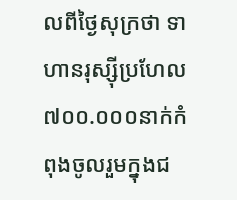លពីថ្ងៃសុក្រថា ទាហានរុស្ស៊ីប្រហែល ៧០០.០០០នាក់កំពុងចូលរួមក្នុងជ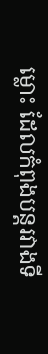ម្លោះ ដែលកំពុងបន្តរវាងទី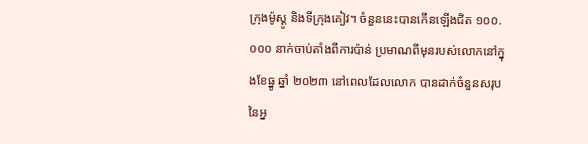ក្រុងម៉ូស្គូ និងទីក្រុងគៀវ។ ចំនួននេះបានកើនឡើងជិត ១០០.០០០ នាក់ចាប់តាំងពីការប៉ាន់ ប្រមាណពីមុនរបស់លោកនៅក្នុងខែធ្នូ ឆ្នាំ ២០២៣ នៅពេលដែលលោក បានដាក់ចំនួនសរុប នៃអ្ន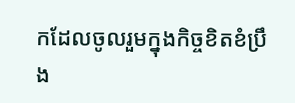កដែលចូលរួមក្នុងកិច្ចខិតខំប្រឹង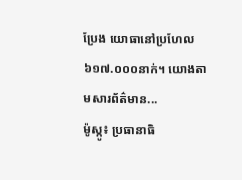ប្រែង យោធានៅប្រហែល ៦១៧.០០០នាក់។ យោងតាមសារព័ត៌មាន...
ម៉ូស្កូ៖ ប្រធានាធិ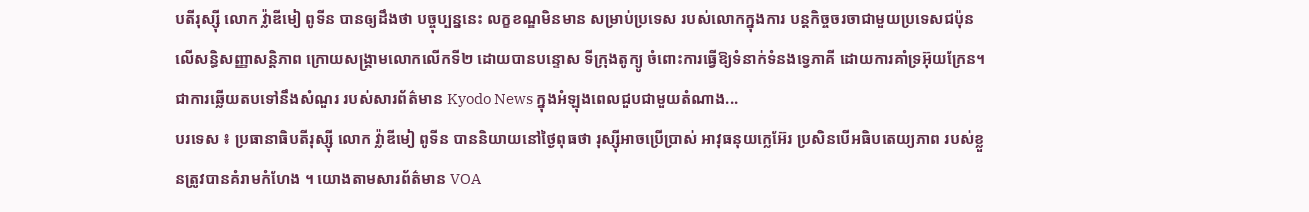បតីរុស្ស៊ី លោក វ្ល៉ាឌីមៀ ពូទីន បានឲ្យដឹងថា បច្ចុប្បន្ននេះ លក្ខខណ្ឌមិនមាន សម្រាប់ប្រទេស របស់លោកក្នុងការ បន្តកិច្ចចរចាជាមួយប្រទេសជប៉ុន លើសន្ធិសញ្ញាសន្តិភាព ក្រោយសង្គ្រាមលោកលើកទី២ ដោយបានបន្ទោស ទីក្រុងតូក្យូ ចំពោះការធ្វើឱ្យទំនាក់ទំនងទ្វេភាគី ដោយការគាំទ្រអ៊ុយក្រែន។ ជាការឆ្លើយតបទៅនឹងសំណួរ របស់សារព័ត៌មាន Kyodo News ក្នុងអំឡុងពេលជួបជាមួយតំណាង...
បរទេស ៖ ប្រធានាធិបតីរុស្ស៊ី លោក វ្ល៉ាឌីមៀ ពូទីន បាននិយាយនៅថ្ងៃពុធថា រុស្ស៊ីអាចប្រើប្រាស់ អាវុធនុយក្លេអ៊ែរ ប្រសិនបើអធិបតេយ្យភាព របស់ខ្លួនត្រូវបានគំរាមកំហែង ។ យោងតាមសារព័ត៌មាន VOA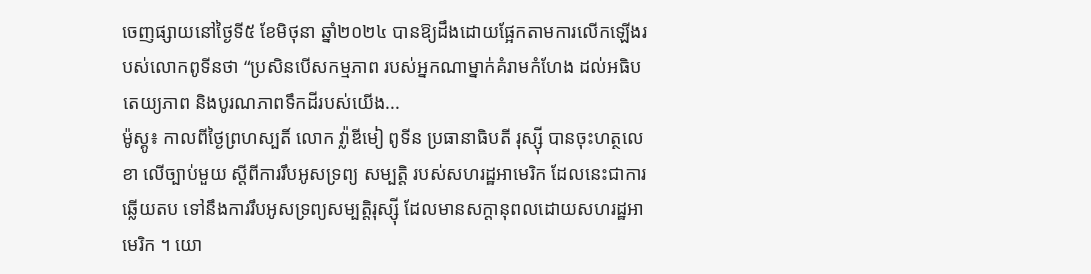ចេញផ្សាយនៅថ្ងៃទី៥ ខែមិថុនា ឆ្នាំ២០២៤ បានឱ្យដឹងដោយផ្អែកតាមការលើកឡើងរបស់លោកពូទីនថា “ប្រសិនបើសកម្មភាព របស់អ្នកណាម្នាក់គំរាមកំហែង ដល់អធិបតេយ្យភាព និងបូរណភាពទឹកដីរបស់យើង...
ម៉ូស្គូ៖ កាលពីថ្ងៃព្រហស្បតិ៍ លោក វ្ល៉ាឌីមៀ ពូទីន ប្រធានាធិបតី រុស្ស៊ី បានចុះហត្ថលេខា លើច្បាប់មួយ ស្តីពីការរឹបអូសទ្រព្យ សម្បត្តិ របស់សហរដ្ឋអាមេរិក ដែលនេះជាការឆ្លើយតប ទៅនឹងការរឹបអូសទ្រព្យសម្បត្តិរុស្ស៊ី ដែលមានសក្តានុពលដោយសហរដ្ឋអាមេរិក ។ យោ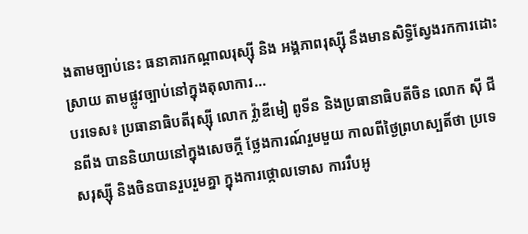ងតាមច្បាប់នេះ ធនាគារកណ្តាលរុស្ស៊ី និង អង្គភាពរុស្ស៊ី នឹងមានសិទ្ធិស្វែងរកការដោះស្រាយ តាមផ្លូវច្បាប់នៅក្នុងតុលាការ...
បរទេស៖ ប្រធានាធិបតីរុស្ស៊ី លោក វ្ល៉ាឌីមៀ ពូទីន និងប្រធានាធិបតីចិន លោក ស៊ី ជីនពីង បាននិយាយនៅក្នុងសេចក្តី ថ្លែងការណ៍រួមមួយ កាលពីថ្ងៃព្រហស្បតិ៍ថា ប្រទេសរុស្ស៊ី និងចិនបានរួបរួមគ្នា ក្នុងការថ្កោលទោស ការរឹបអូ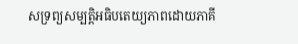សទ្រព្យសម្បត្តិអធិបតេយ្យភាពដោយភាគី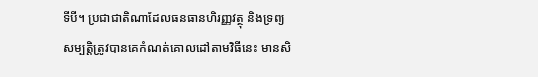ទីបី។ ប្រជាជាតិណាដែលធនធានហិរញ្ញវត្ថុ និងទ្រព្យសម្បត្តិត្រូវបានគេកំណត់គោលដៅតាមវិធីនេះ មានសិ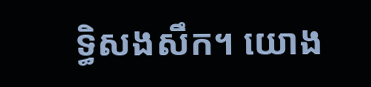ទ្ធិសងសឹក។ យោង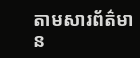តាមសារព័ត៌មាន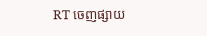RT ចេញផ្សាយ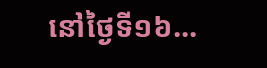នៅថ្ងៃទី១៦...